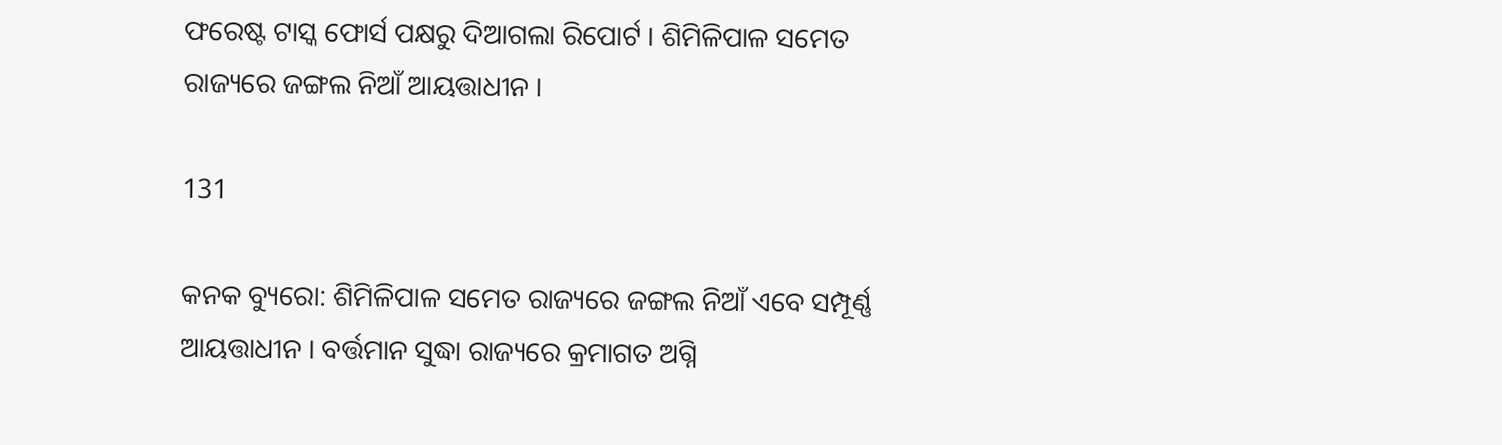ଫରେଷ୍ଟ ଟାସ୍କ ଫୋର୍ସ ପକ୍ଷରୁ ଦିଆଗଲା ରିପୋର୍ଟ । ଶିମିଳିପାଳ ସମେତ ରାଜ୍ୟରେ ଜଙ୍ଗଲ ନିଆଁ ଆୟତ୍ତାଧୀନ ।

131

କନକ ବ୍ୟୁରୋ: ଶିମିଳିପାଳ ସମେତ ରାଜ୍ୟରେ ଜଙ୍ଗଲ ନିଆଁ ଏବେ ସମ୍ପୂର୍ଣ୍ଣ ଆୟତ୍ତାଧୀନ । ବର୍ତ୍ତମାନ ସୁଦ୍ଧା ରାଜ୍ୟରେ କ୍ରମାଗତ ଅଗ୍ନି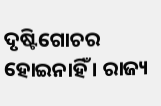ଦୃଷ୍ଟିଗୋଚର ହୋଇନାହିଁ । ରାଜ୍ୟ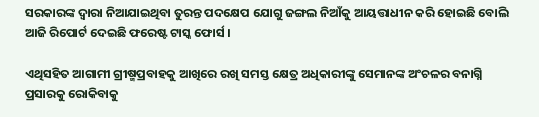ସରକାରଙ୍କ ଦ୍ୱାରା ନିଆଯାଇଥିବା ତୁରନ୍ତ ପଦକ୍ଷେପ ଯୋଗୁ ଜଙ୍ଗଲ ନିଆଁକୁ ଆୟତ୍ତାଧୀନ କରି ହୋଇଛି ବୋଲି ଆଜି ରିପୋର୍ଟ ଦେଇଛି ଫରେଷ୍ଟ ଟାସ୍କ ଫୋର୍ସ ।

ଏଥିସହିତ ଆଗାମୀ ଗ୍ରୀଷ୍ମପ୍ରବାହକୁ ଆଖିରେ ରଖି ସମସ୍ତ କ୍ଷେତ୍ର ଅଧିକାରୀଙ୍କୁ ସେମାନଙ୍କ ଅଂଚଳର ବନାଗ୍ନି ପ୍ରସାରକୁ ରୋକିବାକୁ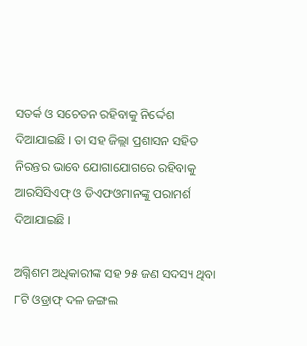ସତର୍କ ଓ ସଚେତନ ରହିବାକୁ ନିର୍ଦ୍ଦେଶ ଦିଆଯାଇଛି । ତା ସହ ଜିଲ୍ଲା ପ୍ରଶାସନ ସହିତ ନିରନ୍ତର ଭାବେ ଯୋଗାଯୋଗରେ ରହିବାକୁ ଆରସିସିଏଫ୍ ଓ ଡିଏଫଓମାନଙ୍କୁ ପରାମର୍ଶ ଦିଆଯାଇଛି ।

ଅଗ୍ନିଶମ ଅଧିକାରୀଙ୍କ ସହ ୨୫ ଜଣ ସଦସ୍ୟ ଥିବା ୮ଟି ଓଡ୍ରାଫ୍ ଦଳ ଜଙ୍ଗଲ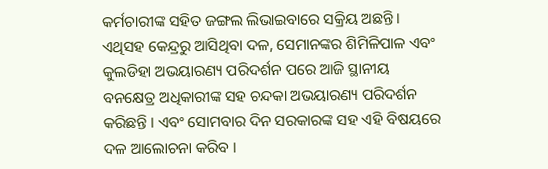କର୍ମଚାରୀଙ୍କ ସହିତ ଜଙ୍ଗଲ ଲିଭାଇବାରେ ସକ୍ରିୟ ଅଛନ୍ତି । ଏଥିସହ କେନ୍ଦ୍ରରୁ ଆସିଥିବା ଦଳ, ସେମାନଙ୍କର ଶିମିଳିପାଳ ଏବଂ କୁଲଡିହା ଅଭୟାରଣ୍ୟ ପରିଦର୍ଶନ ପରେ ଆଜି ସ୍ଥାନୀୟ ବନକ୍ଷେତ୍ର ଅଧିକାରୀଙ୍କ ସହ ଚନ୍ଦକା ଅଭୟାରଣ୍ୟ ପରିଦର୍ଶନ କରିଛନ୍ତି । ଏବଂ ସୋମବାର ଦିନ ସରକାରଙ୍କ ସହ ଏହି ବିଷୟରେ ଦଳ ଆଲୋଚନା କରିବ ।